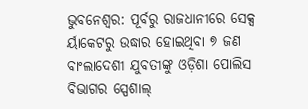ଭୁବନେଶ୍ୱର: ପୂର୍ବରୁ ରାଜଧାନୀରେ ସେକ୍ସ ର୍ୟାକେଟରୁ ଉଦ୍ଧାର ହୋଇଥିବା ୭ ଜଣ ବାଂଲାଦେଶୀ ଯୁବତୀଙ୍କୁ ଓଡ଼ିଶା ପୋଲିସ ବିଭାଗର ସ୍ପେଶାଲ୍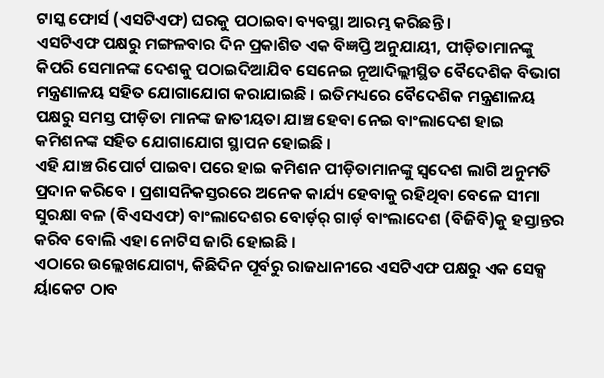ଟାସ୍କ ଫୋର୍ସ (ଏସଟିଏଫ) ଘରକୁ ପଠାଇବା ବ୍ୟବସ୍ଥା ଆରମ୍ଭ କରିଛନ୍ତି ।
ଏସଟିଏଫ ପକ୍ଷରୁ ମଙ୍ଗଳବାର ଦିନ ପ୍ରକାଶିତ ଏକ ବିଜ୍ଞପ୍ତି ଅନୁଯାୟୀ, ପୀଡ଼ିତାମାନଙ୍କୁ କିପରି ସେମାନଙ୍କ ଦେଶକୁ ପଠାଇଦିଆଯିବ ସେନେଇ ନୂଆଦିଲ୍ଲୀସ୍ଥିତ ବୈଦେଶିକ ବିଭାଗ ମନ୍ତ୍ରଣାଳୟ ସହିତ ଯୋଗାଯୋଗ କରାଯାଇଛି । ଇତିମଧ୍ୟରେ ବୈଦେଶିକ ମନ୍ତ୍ରଣାଳୟ ପକ୍ଷରୁ ସମସ୍ତ ପୀଡ଼ିତା ମାନଙ୍କ ଜାତୀୟତା ଯାଞ୍ଚ ହେବା ନେଇ ବାଂଲାଦେଶ ହାଇ କମିଶନଙ୍କ ସହିତ ଯୋଗାଯୋଗ ସ୍ଥାପନ ହୋଇଛି ।
ଏହି ଯାଞ୍ଚ ରିପୋର୍ଟ ପାଇବା ପରେ ହାଇ କମିଶନ ପୀଡ଼ିତାମାନଙ୍କୁ ସ୍ୱଦେଶ ଲାଗି ଅନୁମତି ପ୍ରଦାନ କରିବେ । ପ୍ରଶାସନିକସ୍ତରରେ ଅନେକ କାର୍ଯ୍ୟ ହେବାକୁ ରହିଥିବା ବେଳେ ସୀମା ସୁରକ୍ଷା ବଳ (ବିଏସଏଫ) ବାଂଲାଦେଶର ବୋର୍ଡ଼ର୍ ଗାର୍ଡ଼ ବାଂଲାଦେଶ (ବିଜିବି)କୁ ହସ୍ତାନ୍ତର କରିବ ବୋଲି ଏହା ନୋଟିସ ଜାରି ହୋଇଛି ।
ଏଠାରେ ଉଲ୍ଲେଖଯୋଗ୍ୟ, କିଛିଦିନ ପୂର୍ବରୁ ରାଜଧାନୀରେ ଏସଟିଏଫ ପକ୍ଷରୁ ଏକ ସେକ୍ସ ର୍ୟାକେଟ ଠାବ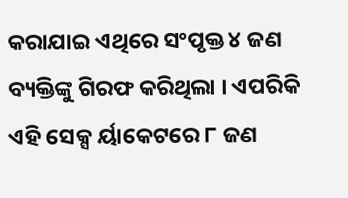କରାଯାଇ ଏଥିରେ ସଂପୃକ୍ତ ୪ ଜଣ ବ୍ୟକ୍ତିଙ୍କୁ ଗିରଫ କରିଥିଲା । ଏପରିକି ଏହି ସେକ୍ସ ର୍ୟାକେଟରେ ୮ ଜଣ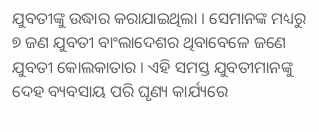ଯୁବତୀଙ୍କୁ ଉଦ୍ଧାର କରାଯାଇଥିଲା । ସେମାନଙ୍କ ମଧ୍ୟରୁ ୭ ଜଣ ଯୁବତୀ ବାଂଲାଦେଶର ଥିବାବେଳେ ଜଣେ ଯୁବତୀ କୋଲକାତାର । ଏହି ସମସ୍ତ ଯୁବତୀମାନଙ୍କୁ ଦେହ ବ୍ୟବସାୟ ପରି ଘୃଣ୍ୟ କାର୍ଯ୍ୟରେ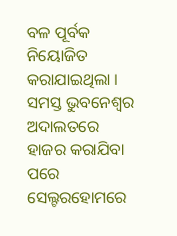ବଳ ପୂର୍ବକ ନିୟୋଜିତ କରାଯାଇଥିଲା ।
ସମସ୍ତ ଭୁବନେଶ୍ୱର ଅଦାଲତରେ ହାଜର କରାଯିବା ପରେ ସେଲ୍ଟରହୋମରେ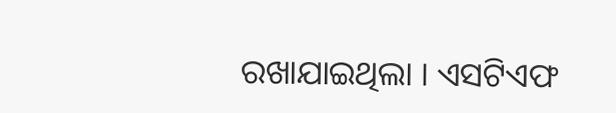ରଖାଯାଇଥିଲା । ଏସଟିଏଫ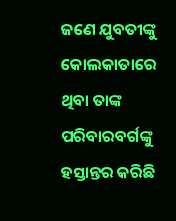ଜଣେ ଯୁବତୀଙ୍କୁ କୋଲକାତାରେ ଥିବା ତାଙ୍କ ପରିବାରବର୍ଗଙ୍କୁ ହସ୍ତାନ୍ତର କରିଛି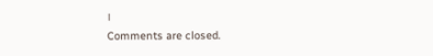।
Comments are closed.